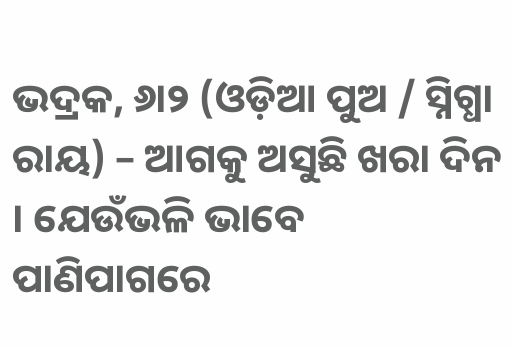ଭଦ୍ରକ, ୬ା୨ (ଓଡ଼ିଆ ପୁଅ / ସ୍ନିଗ୍ଧା ରାୟ) – ଆଗକୁ ଅସୁଛି ଖରା ଦିନ । ଯେଉଁଭଳି ଭାବେ ପାଣିପାଗରେ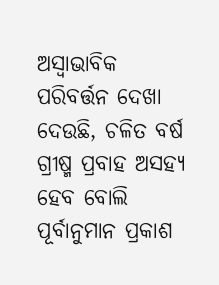ଅସ୍ୱାଭାବିକ ପରିବର୍ତ୍ତନ ଦେଖା ଦେଉଛି, ଚଳିତ ବର୍ଷ ଗ୍ରୀଷ୍ମ ପ୍ରବାହ ଅସହ୍ୟ ହେବ ବୋଲି ପୂର୍ବାନୁମାନ ପ୍ରକାଶ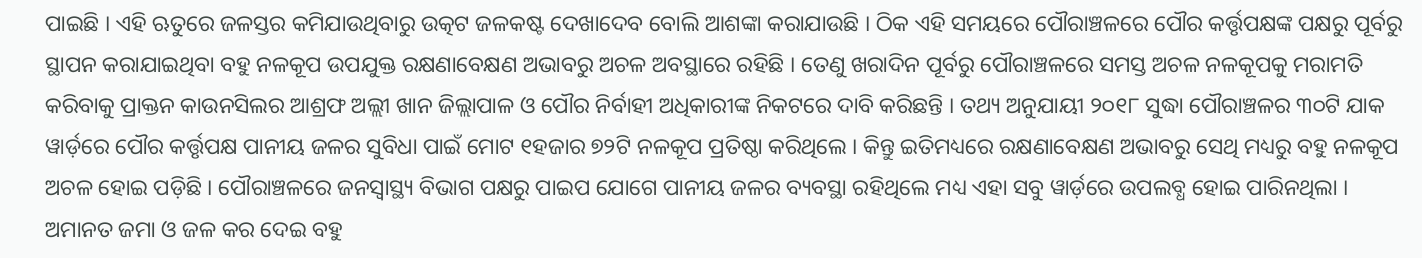ପାଇଛି । ଏହି ଋତୁରେ ଜଳସ୍ତର କମିଯାଉଥିବାରୁ ଉତ୍କଟ ଜଳକଷ୍ଟ ଦେଖାଦେବ ବୋଲି ଆଶଙ୍କା କରାଯାଉଛି । ଠିକ ଏହି ସମୟରେ ପୌରାଞ୍ଚଳରେ ପୌର କର୍ତ୍ତୃପକ୍ଷଙ୍କ ପକ୍ଷରୁ ପୂର୍ବରୁ ସ୍ଥାପନ କରାଯାଇଥିବା ବହୁ ନଳକୂପ ଉପଯୁକ୍ତ ରକ୍ଷଣାବେକ୍ଷଣ ଅଭାବରୁ ଅଚଳ ଅବସ୍ଥାରେ ରହିଛି । ତେଣୁ ଖରାଦିନ ପୂର୍ବରୁ ପୌରାଞ୍ଚଳରେ ସମସ୍ତ ଅଚଳ ନଳକୂପକୁ ମରାମତି କରିବାକୁ ପ୍ରାକ୍ତନ କାଉନସିଲର ଆଶ୍ରଫ ଅଲ୍ଲୀ ଖାନ ଜିଲ୍ଲାପାଳ ଓ ପୌର ନିର୍ବାହୀ ଅଧିକାରୀଙ୍କ ନିକଟରେ ଦାବି କରିଛନ୍ତି । ତଥ୍ୟ ଅନୁଯାୟୀ ୨୦୧୮ ସୁଦ୍ଧା ପୌରାଞ୍ଚଳର ୩୦ଟି ଯାକ ୱାର୍ଡ଼ରେ ପୌର କର୍ତ୍ତୃପକ୍ଷ ପାନୀୟ ଜଳର ସୁବିଧା ପାଇଁ ମୋଟ ୧ହଜାର ୭୨ଟି ନଳକୂପ ପ୍ରତିଷ୍ଠା କରିଥିଲେ । କିନ୍ତୁ ଇତିମଧ୍ୟରେ ରକ୍ଷଣାବେକ୍ଷଣ ଅଭାବରୁ ସେଥି ମଧ୍ୟରୁ ବହୁ ନଳକୂପ ଅଚଳ ହୋଇ ପଡ଼ିଛି । ପୌରାଞ୍ଚଳରେ ଜନସ୍ୱାସ୍ଥ୍ୟ ବିଭାଗ ପକ୍ଷରୁ ପାଇପ ଯୋଗେ ପାନୀୟ ଜଳର ବ୍ୟବସ୍ଥା ରହିଥିଲେ ମଧ୍ୟ ଏହା ସବୁ ୱାର୍ଡ଼ରେ ଉପଲବ୍ଧ ହୋଇ ପାରିନଥିଲା । ଅମାନତ ଜମା ଓ ଜଳ କର ଦେଇ ବହୁ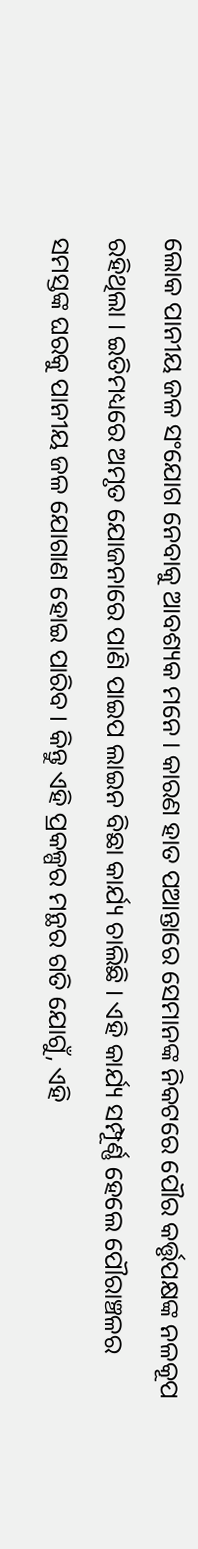ଲୋକ ପାନୀୟ ଜଳ ସଂଯୋଗ ନେବାକୁ ଆବଶ୍ୟକ ମନେ । କାରଣ ହାତ ପଆନ୍ତାରେ ସେମାନଙ୍କ ନିକଟରେ ପୌର କର୍ତ୍ତୃପକ୍ଷଙ୍କ ନଳକୂପ ରହିଥିଲା । ଇତିମଧ୍ୟରେ ଅମୃତ ଯୋଜନାରେ ପାଣି ପାଇପ ଲାଇନ ବିଛା କାର୍ଯ୍ୟ ଚାଲିଛି । ଏହି କାର୍ଯ୍ୟ ସମ୍ପୂର୍ଣ୍ଣ ହେଲେ ପୌରାଞ୍ଚଳର ସମସ୍ତଙ୍କ ଘରକୁ ପାନୀୟ ଜଳ ଯୋଗାଣ ହୋଇ ପାରିବ । କିନ୍ତୁ ଏହି ପ୍ରକଳ୍ପର ମନ୍ଥର ଗତି ଯୋଗୁଁ, ଏହି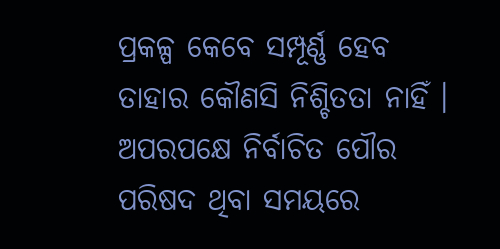ପ୍ରକଳ୍ପ କେବେ ସମ୍ପୂର୍ଣ୍ଣ ହେବ ତାହାର କୌଣସି ନିଶ୍ଚିତତା ନାହିଁ । ଅପରପକ୍ଷେ ନିର୍ବାଚିତ ପୌର ପରିଷଦ ଥିବା ସମୟରେ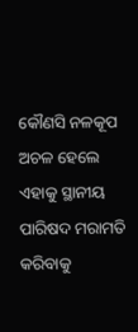କୌଣସି ନଳକୂପ ଅଚଳ ହେଲେ ଏହାକୁ ସ୍ଥାନୀୟ ପାରିଷଦ ମରାମତି କରିବାକୁ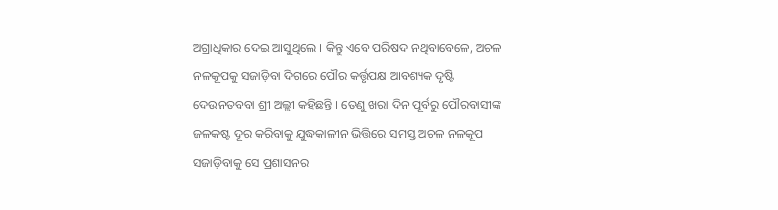ଅଗ୍ରାଧିକାର ଦେଇ ଆସୁଥିଲେ । କିନ୍ତୁ ଏବେ ପରିଷଦ ନଥିବାବେଳେ, ଅଚଳ ନଳକୂପକୁ ସଜାଡ଼ିବା ଦିଗରେ ପୌର କର୍ତ୍ତୃପକ୍ଷ ଆବଶ୍ୟକ ଦୃଷ୍ଟି ଦେଉନତବବା ଶ୍ରୀ ଅଲ୍ଲୀ କହିଛନ୍ତି । ତେଣୁ ଖରା ଦିନ ପୂର୍ବରୁ ପୌରବାସୀଙ୍କ ଜଳକଷ୍ଟ ଦୂର କରିବାକୁ ଯୁଦ୍ଧକାଳୀନ ଭିତ୍ତିରେ ସମସ୍ତ ଅଚଳ ନଳକୂପ ସଜାଡ଼ିବାକୁ ସେ ପ୍ରଶାସନର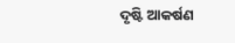ଦୃଷ୍ଟି ଆକର୍ଷଣ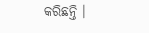କରିଛନ୍ତି ।